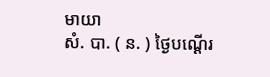មាយា
សំ. បា. ( ន. ) ថ្ងៃបណ្ដើរ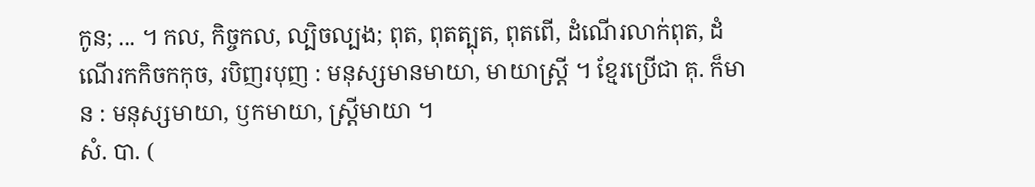កូន; ... ។ កល, កិច្ចកល, ល្បិចល្បង; ពុត, ពុតត្បុត, ពុតពើ, ដំណើរលាក់ពុត, ដំណើរកកិចកកុច, របិញរបុញ : មនុស្សមានមាយា, មាយាស្ត្រី ។ ខ្មែរប្រើជា គុ. ក៏មាន : មនុស្សមាយា, ឫកមាយា, ស្ត្រីមាយា ។
សំ. បា. (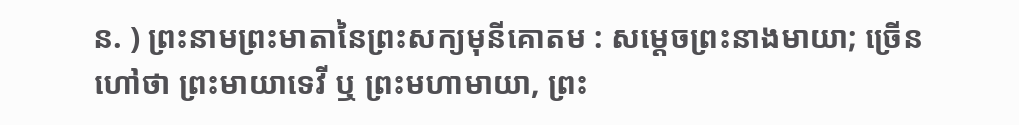ន. ) ព្រះនាមព្រះមាតានៃព្រះសក្យមុនីគោតម : សម្ដេចព្រះនាងមាយា; ច្រើនហៅថា ព្រះមាយាទេវី ឬ ព្រះមហាមាយា, ព្រះ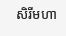សិរីមហា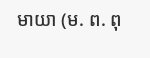មាយា (ម. ព. ពុ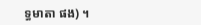ទ្ធមាតា ផង) ។